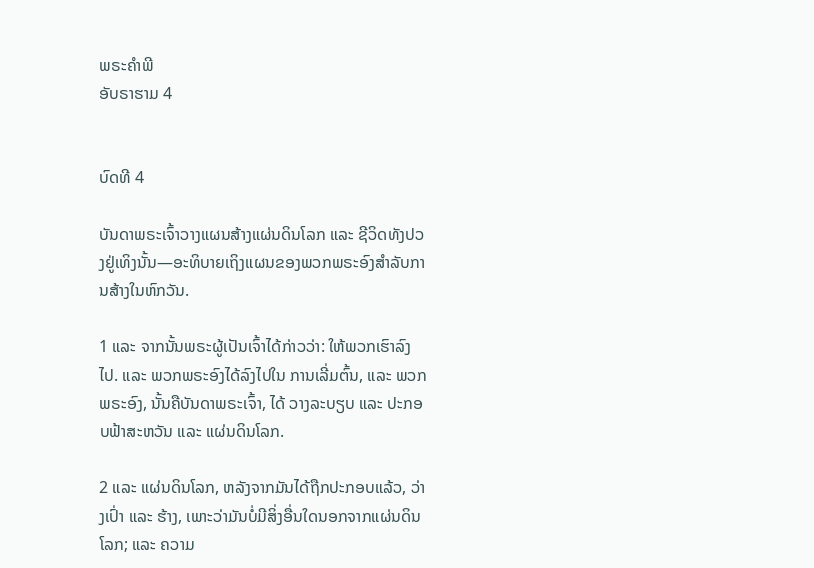ພຣະຄຳພີ
ອັບຣາຮາມ 4


ບົດທີ 4

ບັນດາພຣະເຈົ້າວາງແຜນສ້າງແຜ່ນດິນໂລກ ແລະ ຊີວິດທັງປວງຢູ່ເທິງນັ້ນ—ອະທິບາຍເຖິງແຜນຂອງພວກພຣະອົງສຳລັບການສ້າງໃນຫົກວັນ.

1 ແລະ ຈາກນັ້ນພຣະຜູ້ເປັນເຈົ້າໄດ້ກ່າວວ່າ: ໃຫ້ພວກເຮົາລົງໄປ. ແລະ ພວກພຣະອົງໄດ້ລົງໄປໃນ ການເລີ່ມຕົ້ນ, ແລະ ພວກພຣະອົງ, ນັ້ນຄືບັນດາພຣະເຈົ້າ, ໄດ້ ວາງລະບຽບ ແລະ ປະກອບຟ້າສະຫວັນ ແລະ ແຜ່ນດິນໂລກ.

2 ແລະ ແຜ່ນດິນໂລກ, ຫລັງຈາກມັນໄດ້ຖືກປະກອບແລ້ວ, ວ່າງເປົ່າ ແລະ ຮ້າງ, ເພາະວ່າມັນບໍ່ມີສິ່ງອື່ນໃດນອກຈາກແຜ່ນດິນໂລກ; ແລະ ຄວາມ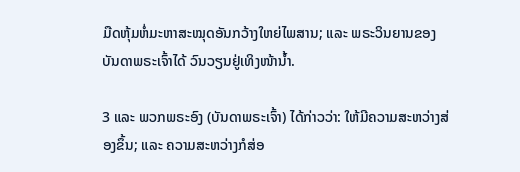ມືດຫຸ້ມຫໍ່ມະຫາສະໝຸດອັນກວ້າງໃຫຍ່ໄພສານ; ແລະ ພຣະວິນຍານຂອງບັນດາພຣະເຈົ້າໄດ້ ວົນວຽນຢູ່ເທິງໜ້ານ້ຳ.

3 ແລະ ພວກພຣະອົງ (ບັນດາພຣະເຈົ້າ) ໄດ້ກ່າວວ່າ: ໃຫ້ມີຄວາມສະຫວ່າງສ່ອງຂຶ້ນ; ແລະ ຄວາມສະຫວ່າງກໍສ່ອ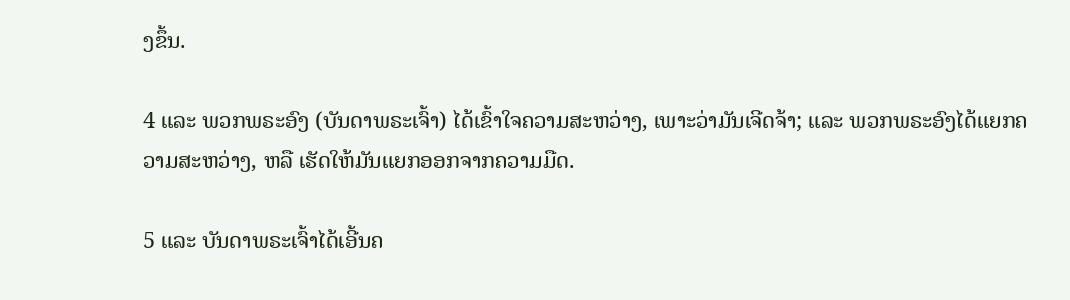ງຂຶ້ນ.

4 ແລະ ພວກພຣະອົງ (ບັນດາພຣະເຈົ້າ) ໄດ້ເຂົ້າໃຈຄວາມສະຫວ່າງ, ເພາະວ່າມັນເຈີດຈ້າ; ແລະ ພວກພຣະອົງໄດ້ແຍກຄວາມສະຫວ່າງ, ຫລື ເຮັດໃຫ້ມັນແຍກອອກຈາກຄວາມມືດ.

5 ແລະ ບັນດາພຣະເຈົ້າໄດ້ເອີ້ນຄ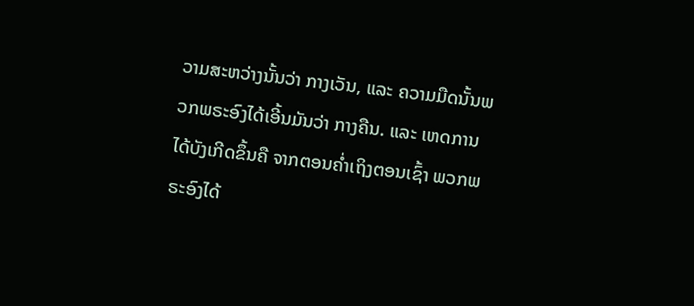ວາມສະຫວ່າງນັ້ນວ່າ ກາງເວັນ, ແລະ ຄວາມມືດນັ້ນພວກພຣະອົງໄດ້ເອີ້ນມັນວ່າ ກາງຄືນ. ແລະ ເຫດການໄດ້ບັງເກີດຂຶ້ນຄື ຈາກຕອນຄ່ຳເຖິງຕອນເຊົ້າ ພວກພຣະອົງໄດ້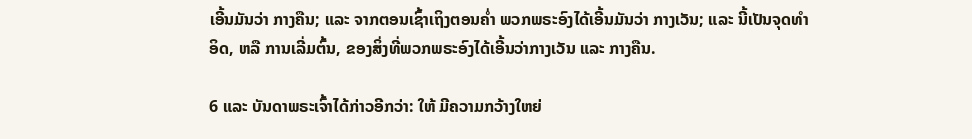ເອີ້ນມັນວ່າ ກາງຄືນ; ແລະ ຈາກຕອນເຊົ້າເຖິງຕອນຄ່ຳ ພວກພຣະອົງໄດ້ເອີ້ນມັນວ່າ ກາງເວັນ; ແລະ ນີ້ເປັນຈຸດທຳອິດ, ຫລື ການເລີ່ມຕົ້ນ, ຂອງສິ່ງທີ່ພວກພຣະອົງໄດ້ເອີ້ນວ່າກາງເວັນ ແລະ ກາງຄືນ.

6 ແລະ ບັນດາພຣະເຈົ້າໄດ້ກ່າວອີກວ່າ: ໃຫ້ ມີຄວາມກວ້າງໃຫຍ່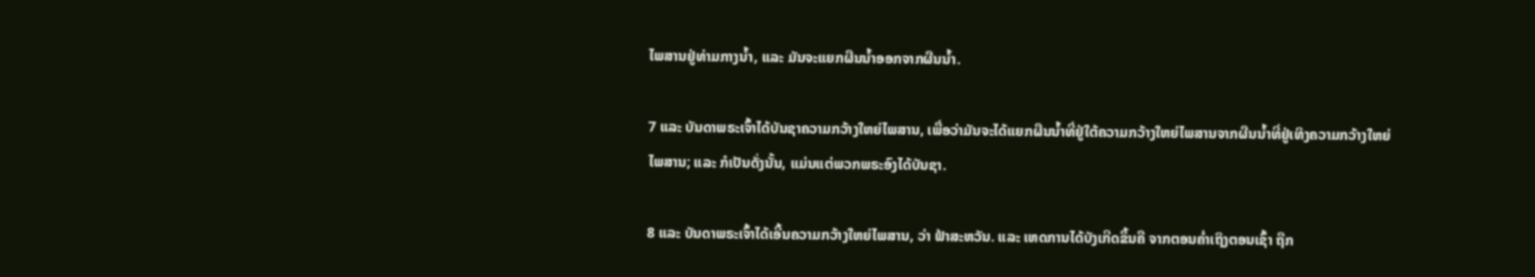ໄພສານຢູ່ທ່າມກາງນ້ຳ, ແລະ ມັນຈະແຍກຜືນນ້ຳອອກຈາກຜືນນ້ຳ.

7 ແລະ ບັນດາພຣະເຈົ້າໄດ້ບັນຊາຄວາມກວ້າງໃຫຍ່ໄພສານ, ເພື່ອວ່າມັນຈະໄດ້ແຍກຜືນນ້ຳທີ່ຢູ່ໃຕ້ຄວາມກວ້າງໃຫຍ່ໄພສານຈາກຜືນນ້ຳທີ່ຢູ່ເທິງຄວາມກວ້າງໃຫຍ່ໄພສານ; ແລະ ກໍເປັນດັ່ງນັ້ນ, ແມ່ນແຕ່ພວກພຣະອົງໄດ້ບັນຊາ.

8 ແລະ ບັນດາພຣະເຈົ້າໄດ້ເອີ້ນຄວາມກວ້າງໃຫຍ່ໄພສານ, ວ່າ ຟ້າສະຫວັນ. ແລະ ເຫດການໄດ້ບັງເກີດຂຶ້ນຄື ຈາກຕອນຄ່ຳເຖິງຕອນເຊົ້າ ຖືກ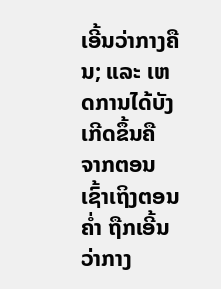ເອີ້ນວ່າກາງຄືນ; ແລະ ເຫດການໄດ້ບັງເກີດຂຶ້ນຄື ຈາກຕອນເຊົ້າເຖິງຕອນຄ່ຳ ຖືກເອີ້ນວ່າກາງ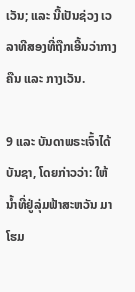ເວັນ; ແລະ ນີ້ເປັນຊ່ວງ ເວລາທີສອງທີ່ຖືກເອີ້ນວ່າກາງຄືນ ແລະ ກາງເວັນ.

9 ແລະ ບັນດາພຣະເຈົ້າໄດ້ບັນຊາ, ໂດຍກ່າວວ່າ: ໃຫ້ ນ້ຳທີ່ຢູ່ລຸ່ມຟ້າສະຫວັນ ມາໂຮມ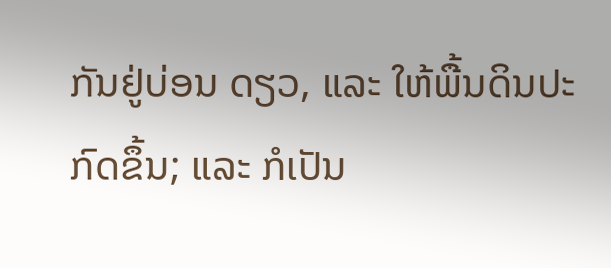ກັນຢູ່ບ່ອນ ດຽວ, ແລະ ໃຫ້ພື້ນດິນປະກົດຂຶ້ນ; ແລະ ກໍເປັນ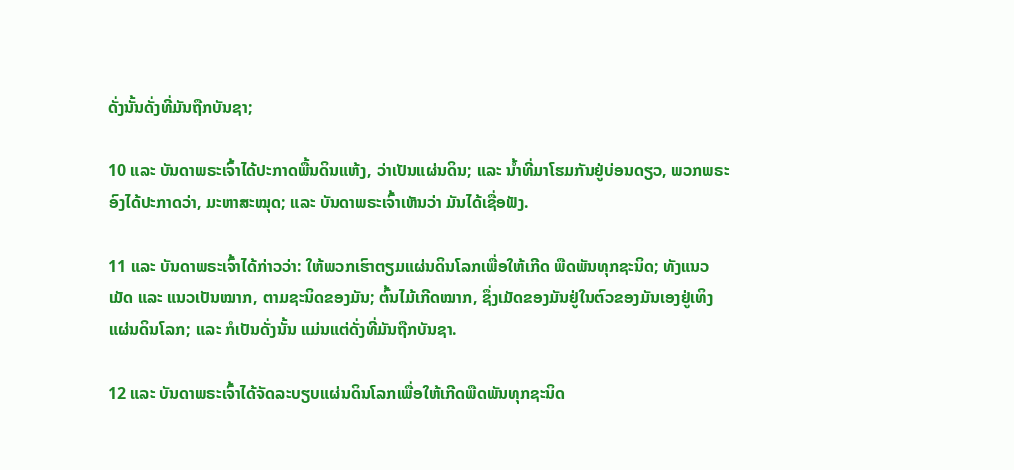ດັ່ງນັ້ນດັ່ງທີ່ມັນຖືກບັນຊາ;

10 ແລະ ບັນດາພຣະເຈົ້າໄດ້ປະກາດພື້ນດິນແຫ້ງ, ວ່າເປັນແຜ່ນດິນ; ແລະ ນ້ຳທີ່ມາໂຮມກັນຢູ່ບ່ອນດຽວ, ພວກພຣະອົງໄດ້ປະກາດວ່າ, ມະຫາສະໝຸດ; ແລະ ບັນດາພຣະເຈົ້າເຫັນວ່າ ມັນໄດ້ເຊື່ອຟັງ.

11 ແລະ ບັນດາພຣະເຈົ້າໄດ້ກ່າວວ່າ: ໃຫ້ພວກເຮົາຕຽມແຜ່ນດິນໂລກເພື່ອໃຫ້ເກີດ ພືດພັນທຸກຊະນິດ; ທັງແນວເມັດ ແລະ ແນວເປັນໝາກ, ຕາມຊະນິດຂອງມັນ; ຕົ້ນໄມ້ເກີດໝາກ, ຊຶ່ງເມັດຂອງມັນຢູ່ໃນຕົວຂອງມັນເອງຢູ່ເທິງແຜ່ນດິນໂລກ; ແລະ ກໍເປັນດັ່ງນັ້ນ ແມ່ນແຕ່ດັ່ງທີ່ມັນຖືກບັນຊາ.

12 ແລະ ບັນດາພຣະເຈົ້າໄດ້ຈັດລະບຽບແຜ່ນດິນໂລກເພື່ອໃຫ້ເກີດພືດພັນທຸກຊະນິດ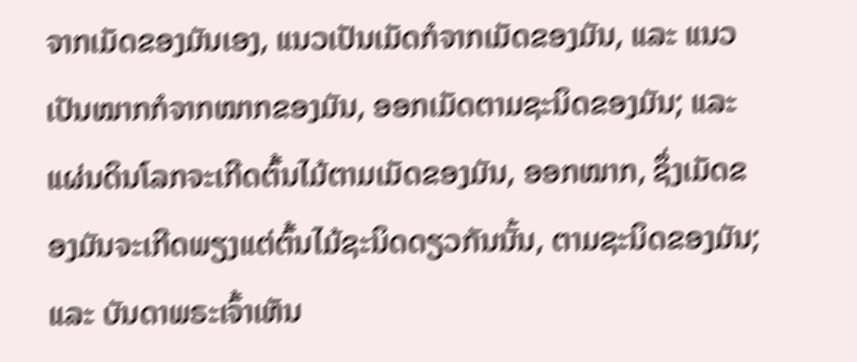ຈາກເມັດຂອງມັນເອງ, ແນວເປັນເມັດກໍຈາກເມັດຂອງມັນ, ແລະ ແນວເປັນໝາກກໍຈາກໝາກຂອງມັນ, ອອກເມັດຕາມຊະນິດຂອງມັນ; ແລະ ແຜ່ນດິນໂລກຈະເກີດຕົ້ນໄມ້ຕາມເມັດຂອງມັນ, ອອກໝາກ, ຊຶ່ງເມັດຂອງມັນຈະເກີດພຽງແຕ່ຕົ້ນໄມ້ຊະນິດດຽວກັນນັ້ນ, ຕາມຊະນິດຂອງມັນ; ແລະ ບັນດາພຣະເຈົ້າເຫັນ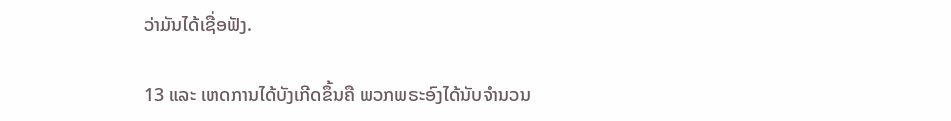ວ່າມັນໄດ້ເຊື່ອຟັງ.

13 ແລະ ເຫດການໄດ້ບັງເກີດຂຶ້ນຄື ພວກພຣະອົງໄດ້ນັບຈຳນວນ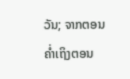ວັນ; ຈາກຕອນຄ່ຳເຖິງຕອນ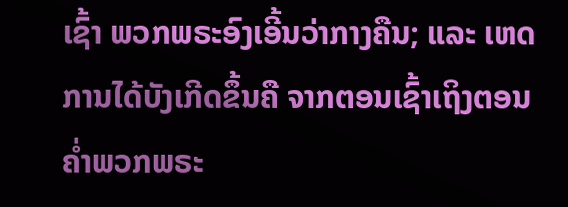ເຊົ້າ ພວກພຣະອົງເອີ້ນວ່າກາງຄືນ; ແລະ ເຫດການໄດ້ບັງເກີດຂຶ້ນຄື ຈາກຕອນເຊົ້າເຖິງຕອນຄ່ຳພວກພຣະ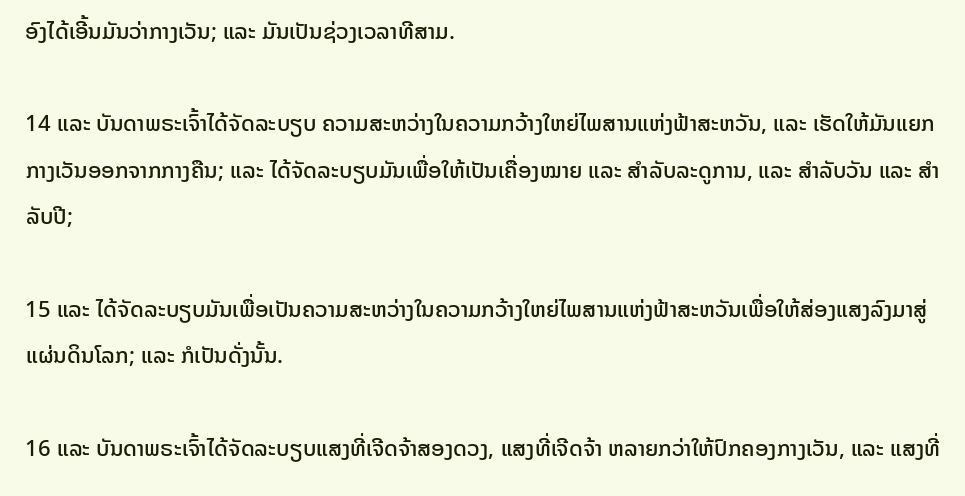ອົງໄດ້ເອີ້ນມັນວ່າກາງເວັນ; ແລະ ມັນເປັນຊ່ວງເວລາທີສາມ.

14 ແລະ ບັນດາພຣະເຈົ້າໄດ້ຈັດລະບຽບ ຄວາມສະຫວ່າງໃນຄວາມກວ້າງໃຫຍ່ໄພສານແຫ່ງຟ້າສະຫວັນ, ແລະ ເຮັດໃຫ້ມັນແຍກກາງເວັນອອກຈາກກາງຄືນ; ແລະ ໄດ້ຈັດລະບຽບມັນເພື່ອໃຫ້ເປັນເຄື່ອງໝາຍ ແລະ ສຳລັບລະດູການ, ແລະ ສຳລັບວັນ ແລະ ສຳລັບປີ;

15 ແລະ ໄດ້ຈັດລະບຽບມັນເພື່ອເປັນຄວາມສະຫວ່າງໃນຄວາມກວ້າງໃຫຍ່ໄພສານແຫ່ງຟ້າສະຫວັນເພື່ອໃຫ້ສ່ອງແສງລົງມາສູ່ແຜ່ນດິນໂລກ; ແລະ ກໍເປັນດັ່ງນັ້ນ.

16 ແລະ ບັນດາພຣະເຈົ້າໄດ້ຈັດລະບຽບແສງທີ່ເຈີດຈ້າສອງດວງ, ແສງທີ່ເຈີດຈ້າ ຫລາຍກວ່າໃຫ້ປົກຄອງກາງເວັນ, ແລະ ແສງທີ່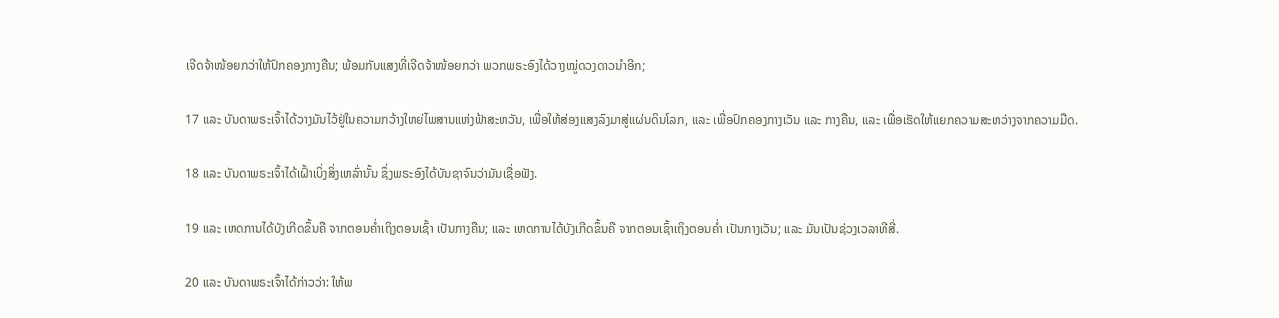ເຈີດຈ້າໜ້ອຍກວ່າໃຫ້ປົກຄອງກາງຄືນ; ພ້ອມກັບແສງທີ່ເຈີດຈ້າໜ້ອຍກວ່າ ພວກພຣະອົງໄດ້ວາງໝູ່ດວງດາວນຳອີກ;

17 ແລະ ບັນດາພຣະເຈົ້າໄດ້ວາງມັນໄວ້ຢູ່ໃນຄວາມກວ້າງໃຫຍ່ໄພສານແຫ່ງຟ້າສະຫວັນ, ເພື່ອໃຫ້ສ່ອງແສງລົງມາສູ່ແຜ່ນດິນໂລກ, ແລະ ເພື່ອປົກຄອງກາງເວັນ ແລະ ກາງຄືນ, ແລະ ເພື່ອເຮັດໃຫ້ແຍກຄວາມສະຫວ່າງຈາກຄວາມມືດ.

18 ແລະ ບັນດາພຣະເຈົ້າໄດ້ເຝົ້າເບິ່ງສິ່ງເຫລົ່ານັ້ນ ຊຶ່ງພຣະອົງໄດ້ບັນຊາຈົນວ່າມັນເຊື່ອຟັງ.

19 ແລະ ເຫດການໄດ້ບັງເກີດຂຶ້ນຄື ຈາກຕອນຄ່ຳເຖິງຕອນເຊົ້າ ເປັນກາງຄືນ; ແລະ ເຫດການໄດ້ບັງເກີດຂຶ້ນຄື ຈາກຕອນເຊົ້າເຖິງຕອນຄ່ຳ ເປັນກາງເວັນ; ແລະ ມັນເປັນຊ່ວງເວລາທີສີ່.

20 ແລະ ບັນດາພຣະເຈົ້າໄດ້ກ່າວວ່າ: ໃຫ້ພ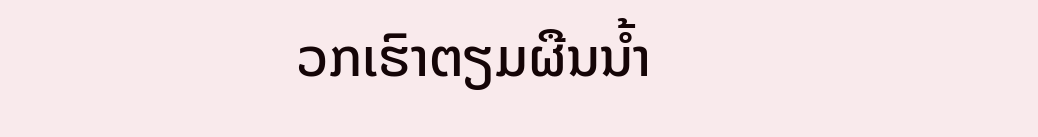ວກເຮົາຕຽມຜືນນ້ຳ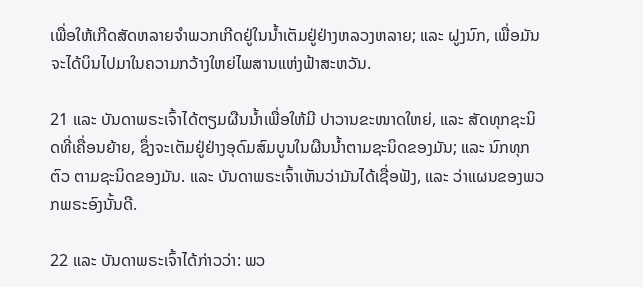ເພື່ອໃຫ້ເກີດສັດຫລາຍຈຳພວກເກີດຢູ່ໃນນ້ຳເຕັມຢູ່ຢ່າງຫລວງຫລາຍ; ແລະ ຝູງນົກ, ເພື່ອມັນຈະໄດ້ບິນໄປມາໃນຄວາມກວ້າງໃຫຍ່ໄພສານແຫ່ງຟ້າສະຫວັນ.

21 ແລະ ບັນດາພຣະເຈົ້າໄດ້ຕຽມຜືນນ້ຳເພື່ອໃຫ້ມີ ປາວານຂະໜາດໃຫຍ່, ແລະ ສັດທຸກຊະນິດທີ່ເຄື່ອນຍ້າຍ, ຊຶ່ງຈະເຕັມຢູ່ຢ່າງອຸດົມສົມບູນໃນຜືນນ້ຳຕາມຊະນິດຂອງມັນ; ແລະ ນົກທຸກຕົວ ຕາມຊະນິດຂອງມັນ. ແລະ ບັນດາພຣະເຈົ້າເຫັນວ່າມັນໄດ້ເຊື່ອຟັງ, ແລະ ວ່າແຜນຂອງພວກພຣະອົງນັ້ນດີ.

22 ແລະ ບັນດາພຣະເຈົ້າໄດ້ກ່າວວ່າ: ພວ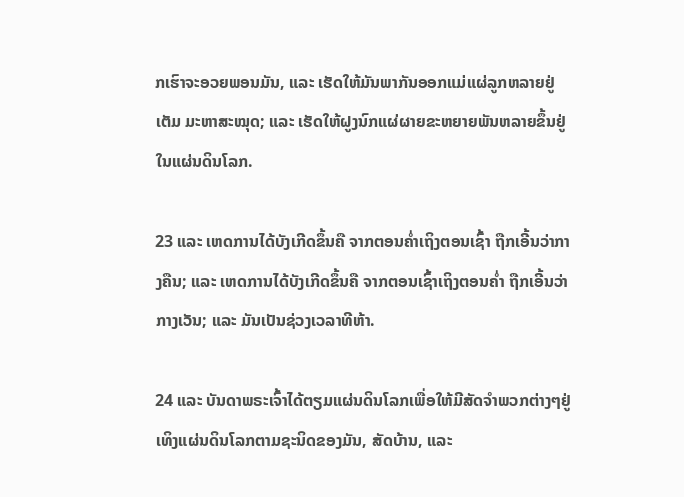ກເຮົາຈະອວຍພອນມັນ, ແລະ ເຮັດໃຫ້ມັນພາກັນອອກແມ່ແຜ່ລູກຫລາຍຢູ່ເຕັມ ມະຫາສະໝຸດ; ແລະ ເຮັດໃຫ້ຝູງນົກແຜ່ຜາຍຂະຫຍາຍພັນຫລາຍຂຶ້ນຢູ່ໃນແຜ່ນດິນໂລກ.

23 ແລະ ເຫດການໄດ້ບັງເກີດຂຶ້ນຄື ຈາກຕອນຄ່ຳເຖິງຕອນເຊົ້າ ຖືກເອີ້ນວ່າກາງຄືນ; ແລະ ເຫດການໄດ້ບັງເກີດຂຶ້ນຄື ຈາກຕອນເຊົ້າເຖິງຕອນຄ່ຳ ຖືກເອີ້ນວ່າກາງເວັນ; ແລະ ມັນເປັນຊ່ວງເວລາທີຫ້າ.

24 ແລະ ບັນດາພຣະເຈົ້າໄດ້ຕຽມແຜ່ນດິນໂລກເພື່ອໃຫ້ມີສັດຈຳພວກຕ່າງໆຢູ່ເທິງແຜ່ນດິນໂລກຕາມຊະນິດຂອງມັນ, ສັດບ້ານ, ແລະ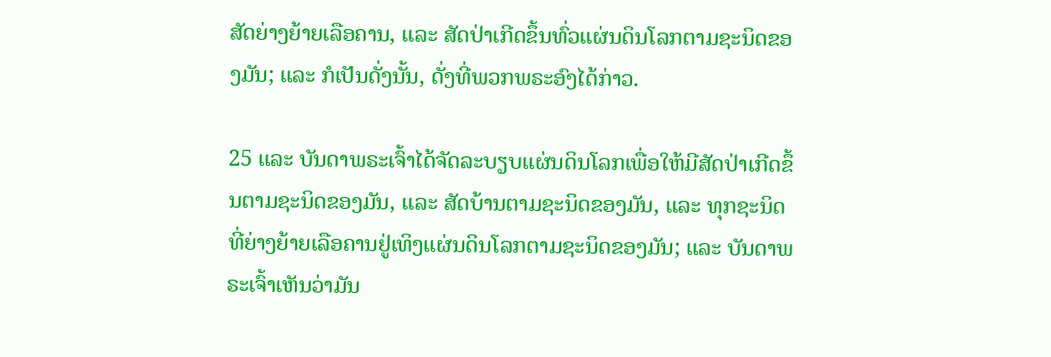ສັດຍ່າງຍ້າຍເລືອຄານ, ແລະ ສັດປ່າເກີດຂຶ້ນທົ່ວແຜ່ນດິນໂລກຕາມຊະນິດຂອງມັນ; ແລະ ກໍເປັນດັ່ງນັ້ນ, ດັ່ງທີ່ພວກພຣະອົງໄດ້ກ່າວ.

25 ແລະ ບັນດາພຣະເຈົ້າໄດ້ຈັດລະບຽບແຜ່ນດິນໂລກເພື່ອໃຫ້ມີສັດປ່າເກີດຂຶ້ນຕາມຊະນິດຂອງມັນ, ແລະ ສັດບ້ານຕາມຊະນິດຂອງມັນ, ແລະ ທຸກຊະນິດທີ່ຍ່າງຍ້າຍເລືອຄານຢູ່ເທິງແຜ່ນດິນໂລກຕາມຊະນິດຂອງມັນ; ແລະ ບັນດາພຣະເຈົ້າເຫັນວ່າມັນ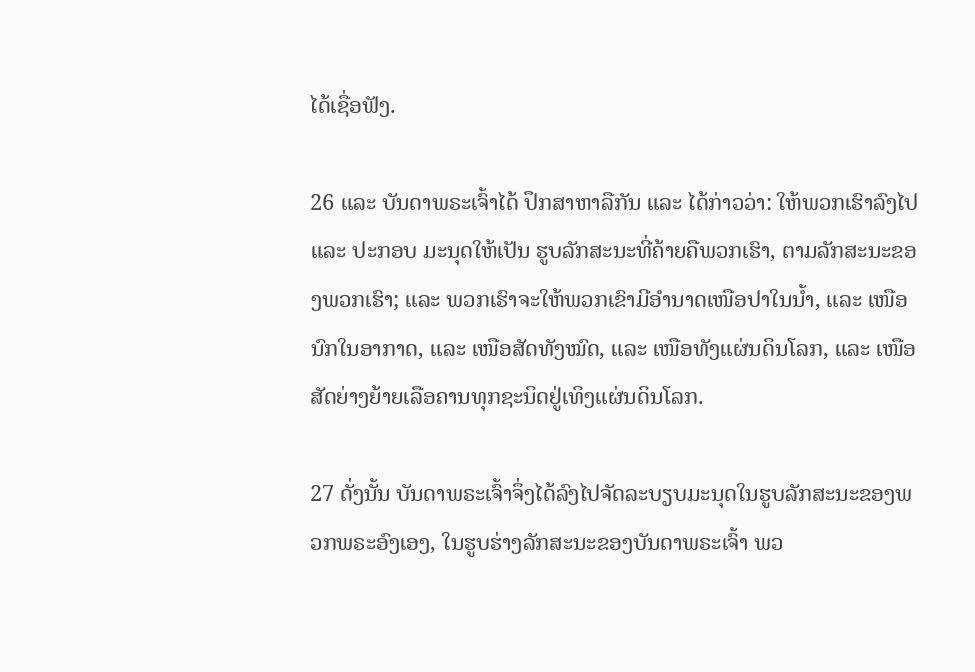ໄດ້ເຊື່ອຟັງ.

26 ແລະ ບັນດາພຣະເຈົ້າໄດ້ ປຶກສາຫາລືກັນ ແລະ ໄດ້ກ່າວວ່າ: ໃຫ້ພວກເຮົາລົງໄປ ແລະ ປະກອບ ມະນຸດໃຫ້ເປັນ ຮູບລັກສະນະທີ່ຄ້າຍຄືພວກເຮົາ, ຕາມລັກສະນະຂອງພວກເຮົາ; ແລະ ພວກເຮົາຈະໃຫ້ພວກເຂົາມີອຳນາດເໜືອປາໃນນ້ຳ, ແລະ ເໜືອນົກໃນອາກາດ, ແລະ ເໜືອສັດທັງໝົດ, ແລະ ເໜືອທັງແຜ່ນດິນໂລກ, ແລະ ເໜືອສັດຍ່າງຍ້າຍເລືອຄານທຸກຊະນິດຢູ່ເທິງແຜ່ນດິນໂລກ.

27 ດັ່ງນັ້ນ ບັນດາພຣະເຈົ້າຈຶ່ງໄດ້ລົງໄປຈັດລະບຽບມະນຸດໃນຮູບລັກສະນະຂອງພວກພຣະອົງເອງ, ໃນຮູບຮ່າງລັກສະນະຂອງບັນດາພຣະເຈົ້າ ພວ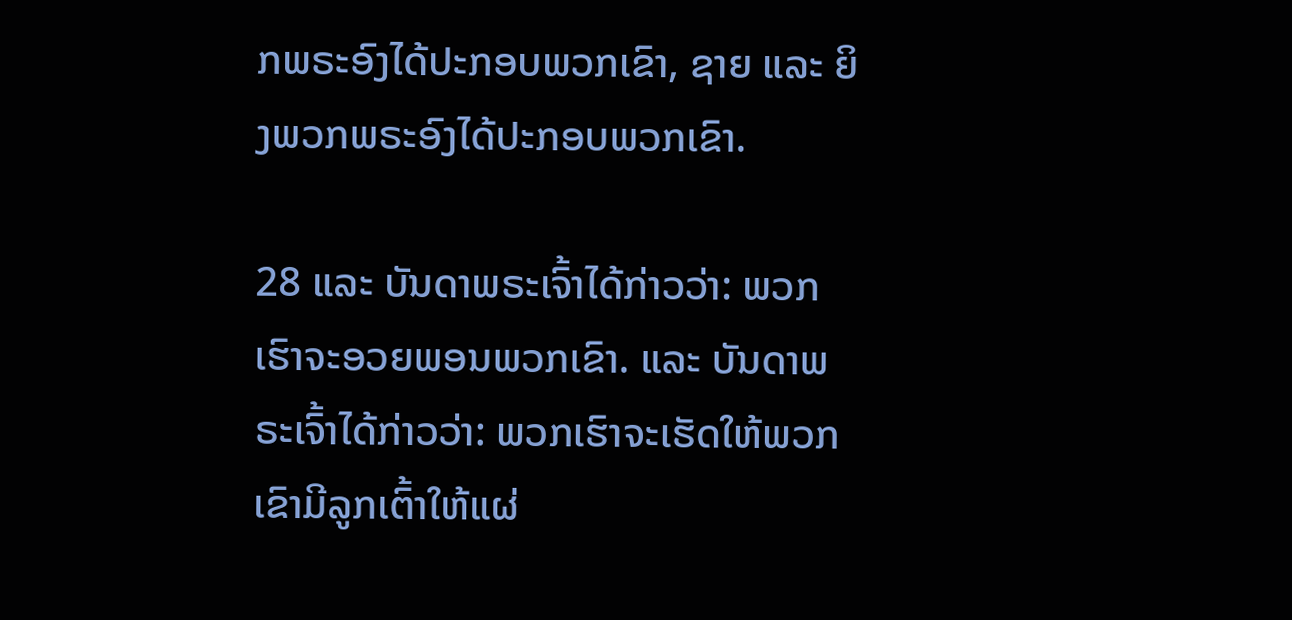ກພຣະອົງໄດ້ປະກອບພວກເຂົາ, ຊາຍ ແລະ ຍິງພວກພຣະອົງໄດ້ປະກອບພວກເຂົາ.

28 ແລະ ບັນດາພຣະເຈົ້າໄດ້ກ່າວວ່າ: ພວກເຮົາຈະອວຍພອນພວກເຂົາ. ແລະ ບັນດາພຣະເຈົ້າໄດ້ກ່າວວ່າ: ພວກເຮົາຈະເຮັດໃຫ້ພວກເຂົາມີລູກເຕົ້າໃຫ້ແຜ່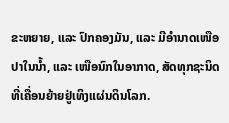ຂະຫຍາຍ, ແລະ ປົກຄອງມັນ, ແລະ ມີອຳນາດເໜືອປາໃນນ້ຳ, ແລະ ເໜືອນົກໃນອາກາດ, ສັດທຸກຊະນິດທີ່ເຄື່ອນຍ້າຍຢູ່ເທິງແຜ່ນດິນໂລກ.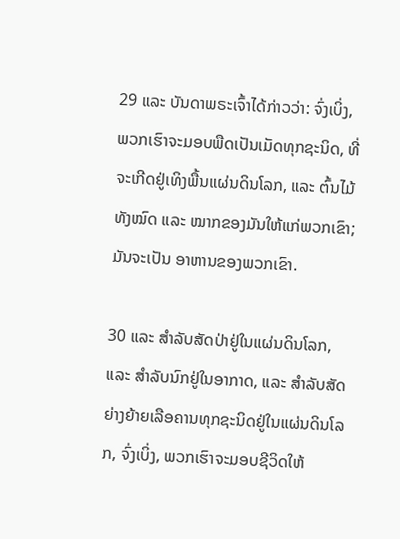29 ແລະ ບັນດາພຣະເຈົ້າໄດ້ກ່າວວ່າ: ຈົ່ງເບິ່ງ, ພວກເຮົາຈະມອບພືດເປັນເມັດທຸກຊະນິດ, ທີ່ຈະເກີດຢູ່ເທິງພື້ນແຜ່ນດິນໂລກ, ແລະ ຕົ້ນໄມ້ທັງໝົດ ແລະ ໝາກຂອງມັນໃຫ້ແກ່ພວກເຂົາ; ມັນຈະເປັນ ອາຫານຂອງພວກເຂົາ.

30 ແລະ ສຳລັບສັດປ່າຢູ່ໃນແຜ່ນດິນໂລກ, ແລະ ສຳລັບນົກຢູ່ໃນອາກາດ, ແລະ ສຳລັບສັດຍ່າງຍ້າຍເລືອຄານທຸກຊະນິດຢູ່ໃນແຜ່ນດິນໂລກ, ຈົ່ງເບິ່ງ, ພວກເຮົາຈະມອບຊີວິດໃຫ້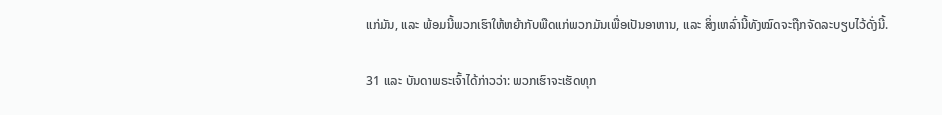ແກ່ມັນ, ແລະ ພ້ອມນີ້ພວກເຮົາໃຫ້ຫຍ້າກັບພືດແກ່ພວກມັນເພື່ອເປັນອາຫານ, ແລະ ສິ່ງເຫລົ່ານີ້ທັງໝົດຈະຖືກຈັດລະບຽບໄວ້ດັ່ງນີ້.

31 ແລະ ບັນດາພຣະເຈົ້າໄດ້ກ່າວວ່າ: ພວກເຮົາຈະເຮັດທຸກ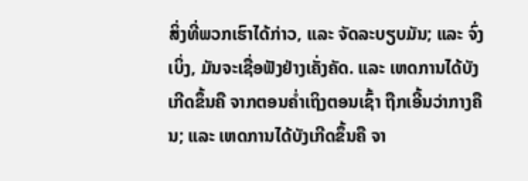ສິ່ງທີ່ພວກເຮົາໄດ້ກ່າວ, ແລະ ຈັດລະບຽບມັນ; ແລະ ຈົ່ງເບິ່ງ, ມັນຈະເຊື່ອຟັງຢ່າງເຄັ່ງຄັດ. ແລະ ເຫດການໄດ້ບັງເກີດຂຶ້ນຄື ຈາກຕອນຄ່ຳເຖິງຕອນເຊົ້າ ຖືກເອີ້ນວ່າກາງຄືນ; ແລະ ເຫດການໄດ້ບັງເກີດຂຶ້ນຄື ຈາ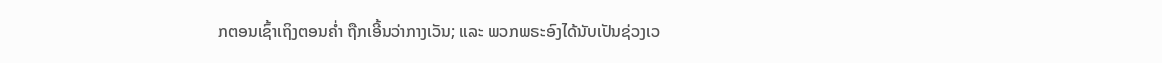ກຕອນເຊົ້າເຖິງຕອນຄ່ຳ ຖືກເອີ້ນວ່າກາງເວັນ; ແລະ ພວກພຣະອົງໄດ້ນັບເປັນຊ່ວງເວ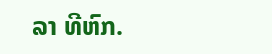ລາ ທີຫົກ.